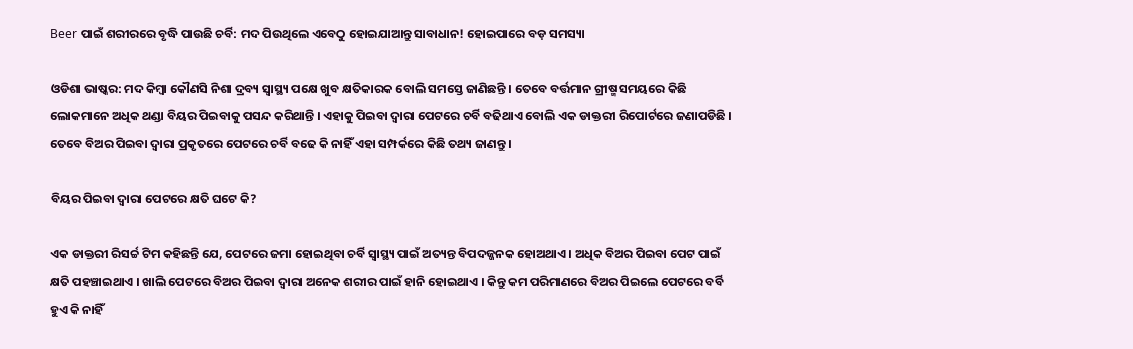Beer ପାଇଁ ଶରୀରରେ ବୃଦ୍ଧି ପାଉଛି ଚର୍ବି: ମଦ ପିଉଥିଲେ ଏବେଠୁ ହୋଇଯାଆନ୍ତୁ ସାବାଧାନ! ହୋଇପାରେ ବଡ଼ ସମସ୍ୟା

ଓଡିଶା ଭାଷ୍କର: ମଦ କିମ୍ବା କୌଣସି ନିଶା ଦ୍ରବ୍ୟ ସ୍ୱାସ୍ଥ୍ୟ ପକ୍ଷେ ଖୁବ କ୍ଷତିକାରକ ବୋଲି ସମସ୍ତେ ଜାଣିଛନ୍ତି । ତେବେ ବର୍ତ୍ତମାନ ଗ୍ରୀଷ୍ମ ସମୟରେ କିଛି ଲୋକମାନେ ଅଧିକ ଥଣ୍ଡା ବିୟର ପିଇବାକୁ ପସନ୍ଦ କରିଥାନ୍ତି । ଏହାକୁ ପିଇବା ଦ୍ୱାରା ପେଟରେ ଚର୍ବି ବଢିଥାଏ ବୋଲି ଏକ ଡାକ୍ତରୀ ରିପୋର୍ଟରେ ଜଣାପଡିଛି । ତେବେ ବିଅର ପିଇବା ଦ୍ୱାରା ପ୍ରକୃତରେ ପେଟରେ ଚର୍ବି ବଢେ କି ନାହିଁ ଏହା ସମ୍ପର୍କରେ କିଛି ତଥ୍ୟ ଜାଣନ୍ତୁ ।

ବିୟର ପିଇବା ଦ୍ୱାରା ପେଟରେ କ୍ଷତି ଘଟେ କି?

ଏକ ଡାକ୍ତରୀ ରିସର୍ଚ୍ଚ ଟିମ କହିଛନ୍ତି ଯେ, ପେଟରେ ଜମା ହୋଇଥିବା ଚର୍ବି ସ୍ୱାସ୍ଥ୍ୟ ପାଇଁ ଅତ୍ୟନ୍ତ ବିପଦଜ୍ଜନକ ହୋଅଥାଏ । ଅଧିକ ବିଅର ପିଇବା ପେଟ ପାଇଁ କ୍ଷତି ପହଞ୍ଚାଇଥାଏ । ଖାଲି ପେଟରେ ବିଅର ପିଇବା ଦ୍ୱାରା ଅନେକ ଶରୀର ପାଇଁ ହାନି ହୋଇଥାଏ । କିନ୍ତୁ କମ ପରିମାଣରେ ବିଅର ପିଇଲେ ପେଟରେ ବର୍ବି ହୁଏ କି ନାହିଁ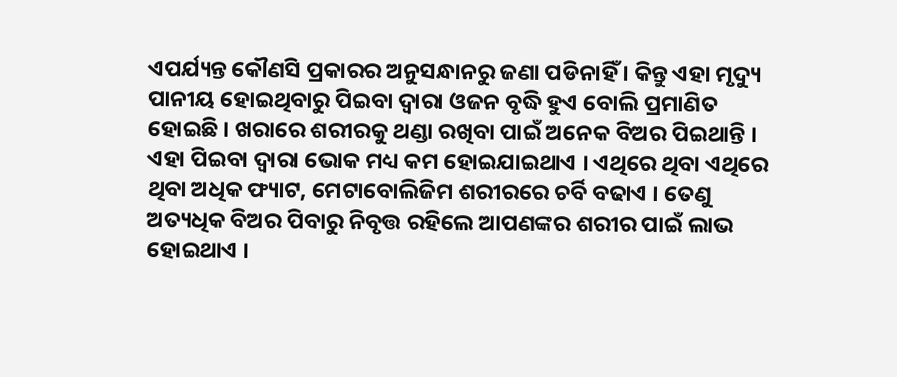ଏପର୍ଯ୍ୟନ୍ତ କୌଣସି ପ୍ରକାରର ଅନୁସନ୍ଧାନରୁ ଜଣା ପଡିନାହିଁ । କିନ୍ତୁ ଏହା ମୃଦ୍ୟୁ ପାନୀୟ ହୋଇଥିବାରୁ ପିଇବା ଦ୍ୱାରା ଓଜନ ବୃଦ୍ଧି ହୁଏ ବୋଲି ପ୍ରମାଣିତ ହୋଇଛି । ଖରାରେ ଶରୀରକୁ ଥଣ୍ଡା ରଖିବା ପାଇଁ ଅନେକ ବିଅର ପିଇଥାନ୍ତି । ଏହା ପିଇବା ଦ୍ୱାରା ଭୋକ ମଧ୍ୟ କମ ହୋଇଯାଇଥାଏ । ଏଥିରେ ଥିବା ଏଥିରେ ଥିବା ଅଧିକ ଫ୍ୟାଟ, ମେଟାବୋଲିଜିମ ଶରୀରରେ ଚର୍ବି ବଢାଏ । ତେଣୁ ଅତ୍ୟଧିକ ବିଅର ପିବାରୁ ନିବୃତ୍ତ ରହିଲେ ଆପଣଙ୍କର ଶରୀର ପାଇଁ ଲାଭ ହୋଇଥାଏ ।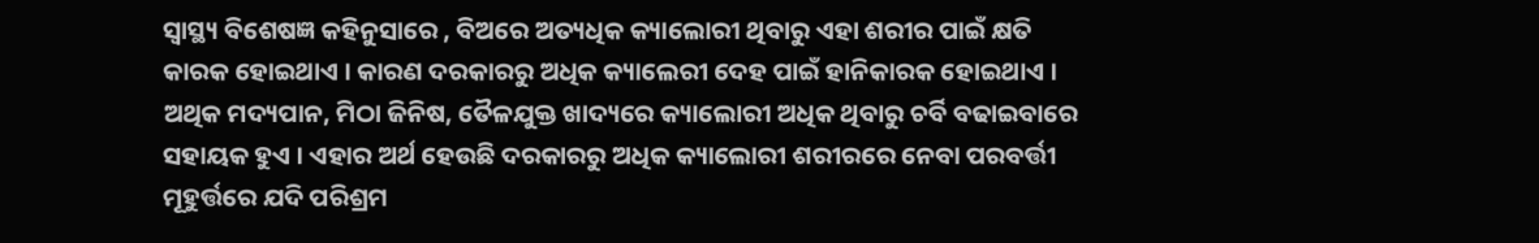ସ୍ୱାସ୍ଥ୍ୟ ବିଶେଷଜ୍ଞ କହିନୁସାରେ , ବିଅରେ ଅତ୍ୟଧିକ କ୍ୟାଲୋରୀ ଥିବାରୁ ଏହା ଶରୀର ପାଇଁ କ୍ଷତି କାରକ ହୋଇଥାଏ । କାରଣ ଦରକାରରୁ ଅଧିକ କ୍ୟାଲେରୀ ଦେହ ପାଇଁ ହାନିକାରକ ହୋଇଥାଏ । ଅଥିକ ମଦ୍ୟପାନ, ମିଠା ଜିନିଷ, ତୈଳଯୁକ୍ତ ଖାଦ୍ୟରେ କ୍ୟାଲୋରୀ ଅଧିକ ଥିବାରୁ ଚର୍ବି ବଢାଇବାରେ ସହାୟକ ହୁଏ । ଏହାର ଅର୍ଥ ହେଉଛି ଦରକାରରୁ ଅଧିକ କ୍ୟାଲୋରୀ ଶରୀରରେ ନେବା ପରବର୍ତ୍ତୀ ମୂହୁର୍ତ୍ତରେ ଯଦି ପରିଶ୍ରମ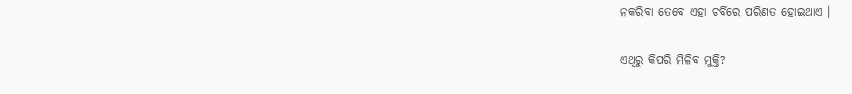ନକରିବା ତେବେ ଏହା ଚର୍ବିରେ ପରିଣତ ହୋଇଥାଏ ।

ଏଥିରୁ କିପରି ମିଳିବ ମୁକ୍ତି?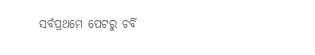ସର୍ବପ୍ରଥମେ ପେଟରୁ ଚର୍ବି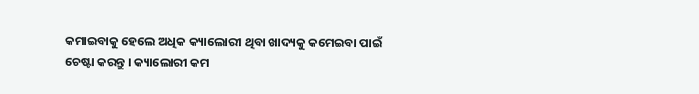କମାଇବାକୁ ହେଲେ ଅଧିକ କ୍ୟାଲୋରୀ ଥିବା ଖାଦ୍ୟକୁ କମେଇବା ପାଇଁ ଚେଷ୍ଟା କରନ୍ତୁ । କ୍ୟାଲୋରୀ କମ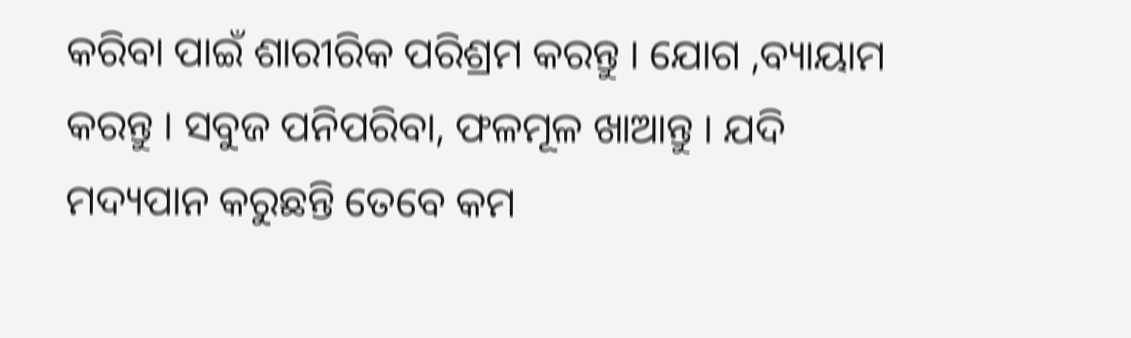କରିବା ପାଇଁ ଶାରୀରିକ ପରିଶ୍ରମ କରନ୍ତୁ । ଯୋଗ ,ବ୍ୟାୟାମ କରନ୍ତୁ । ସବୁଜ ପନିପରିବା, ଫଳମୂଳ ଖାଆନ୍ତୁ । ଯଦି ମଦ୍ୟପାନ କରୁଛନ୍ତି ତେବେ କମ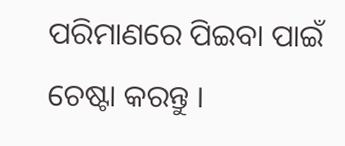ପରିମାଣରେ ପିଇବା ପାଇଁ ଚେଷ୍ଟା କରନ୍ତୁ ।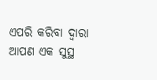ଏପରି କରିବା ଦ୍ୱାରା ଆପଣ ଏକ ସୁସ୍ଥ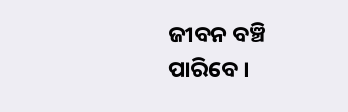ଜୀବନ ବଞ୍ଚି ପାରିବେ ।